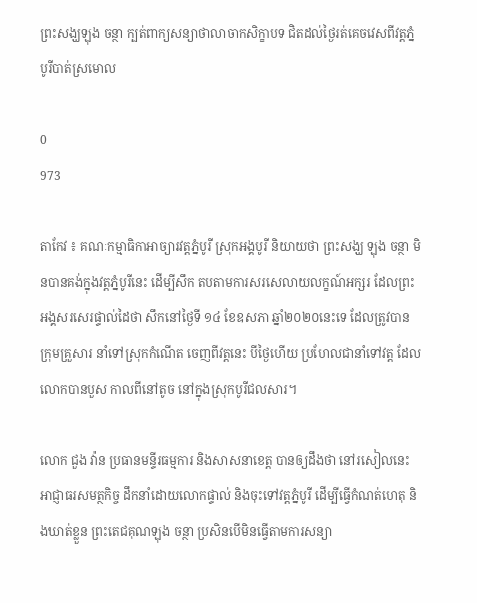ព្រះសង្ឃឡុង ចន្ថា ក្បត់ពាក្យសន្យាថាលាចាកសិក្ខាបទ ជិតដល់ថ្ងៃរត់គេចវេសពីវត្តភ្នំបូរីបាត់ស្រមោល

0
973

តាកែវ ៖ គណៈកម្មាធិកាអាច្យារវត្តភ្នំបូរី ស្រុកអង្គបូរី និយាយថា ព្រះសង្ឃ ឡុង ចន្ថា មិនបានគង់ក្នុងវត្តភ្នំបូរីនេះ ដើម្បីសឹក តបតាមការសរសេលាយលក្ខណ៍អក្សរ ដែលព្រះអង្គសរសេរផ្ទាល់ដៃថា សឹកនៅថ្ងៃទី ១៤ ខែឧសភា ឆ្នាំ២០២០នេះទេ ដែលត្រូវបានក្រុមគ្រួសារ នាំទៅស្រុកកំណើត ចេញពីវត្តនេះ បីថ្ងៃហើយ ប្រហែលជានាំទៅវត្ត ដែលលោកបានបួស កាលពីនៅតូច នៅក្នុងស្រុកបូរីជលសារ។

លោក ជួង វ៉ាន ប្រធានមន្ទីរធម្មការ និងសាសនាខេត្ត បានឲ្យដឹងថា នៅរសៀលនេះ អាជ្ញាធរសមត្ថកិច្ច ដឹកនាំដោយលោកផ្ទាល់ និងចុះទៅវត្តភ្នំបូរី ដើម្បីធ្វើកំណត់ហេតុ និងឃាត់ខ្លួន ព្រះតេជគុណឡុង ចន្ថា ប្រសិនបើមិនធ្វើតាមការសន្យា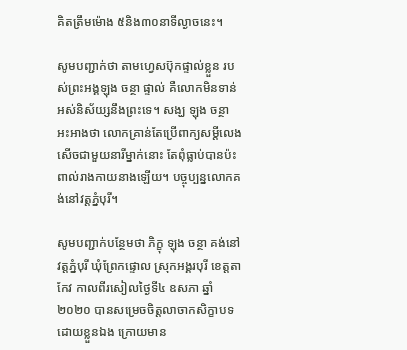គិតត្រឹមម៉ោង ៥និង៣០នាទីល្ងាចនេះ។

សូមបញ្ជាក់ថា តាមហ្វេសប៊ុកផ្ទាល់ខ្លួន របស់ព្រះអង្គឡុង ចន្ថា ផ្ទាល់ គឺលោកមិនទាន់អស់និស័យ្សនឹងព្រះទេ។ សង្ឃ ឡុង ចន្ថា អះអាងថា លោកគ្រាន់តែប្រើពាក្យសម្តីលេងសើចជាមួយនារីម្នាក់នោះ តែពុំធ្លាប់បានប៉ះពាល់រាងកាយនាងឡើយ។ បច្ចុប្បន្នលោកគង់នៅវត្តភ្នំបុរី។

សូមបញ្ជាក់បន្ថែមថា ភិក្ខុ ឡុង ចន្ថា គង់នៅវត្តភ្នំបុរី ឃុំព្រែកផ្ទោល ស្រុកអង្គរបុរី ខេត្តតាកែវ កាលពីរសៀលថ្ងៃទី៤ ឧសភា ឆ្នាំ២០២០ បានសម្រេចចិត្តលាចាកសិក្ខាបទដោយខ្លួនឯង ក្រោយមាន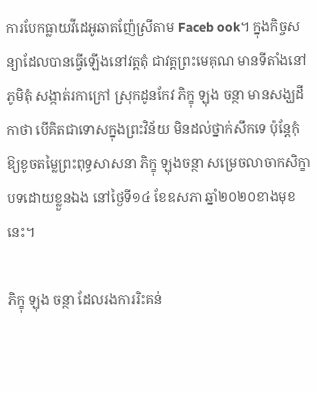ការបែកធ្លាយវីដេអូឆាតញ៉ែស្រីតាម Faceb ook។ ក្នុងកិច្ចសន្យាដែលបានធ្វើឡើងនៅវត្តតុំ ជាវត្តព្រះមេគុណ មានទីតាំងនៅភូមិតុំ សង្កាត់រកាក្រៅ ស្រុកដូនកែវ ភិក្ខុ ឡុង ចន្ថា មានសង្ឃដីកាថា បើគិតជាទោសក្នុងព្រះវិន័យ មិនដល់ថ្នាក់សឹកទេ ប៉ុន្តែកុំឱ្យខូចតម្លៃព្រះពុទ្ធសាសនា ភិក្ខុ ឡុងចន្ថា សម្រេចលាចាកសិក្ខាបទដោយខ្លួនឯង នៅថ្ងៃទី១៤ ខែឧសភា ឆ្នាំ២០២០ខាងមុខនេះ។

ភិក្ខុ ឡុង ចន្ថា ដែលរងការរិះគន់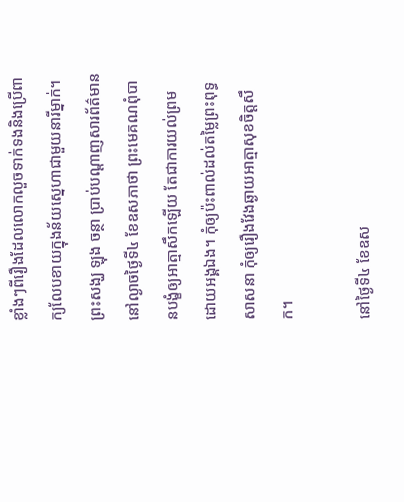ខ្លាំងៗពីរឿងដែលលោកលួចទាក់ទងនិងប្រើពាក្យលែបខាយក្នុងន័យស្នេហាជាមួយនារីម្នាក់។ ព្រះសង្ឃ ឡុង ចន្ថា ប្រាប់បណ្តាញសារព័ត៌មាន នៅល្ងាចថ្ងៃទី៤ ខែឧសភាថា ព្រះមេគណពុំបានបង្ខំឲ្យអាត្មាសឹកឡើយ តែជាការយល់ព្រមដោយអង្គឯង។ កុំឲ្យប៉ះពាល់ដល់តម្លៃព្រះពុទ្ធសាសនា កុំឲ្យរឿងវែងឆ្ងាយអាត្មាសុខចិត្តសឹក។

នៅថ្ងៃទី៤ ខែឧស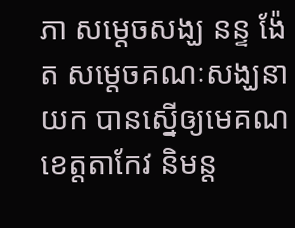ភា សម្តេចសង្ឃ នន្ទ ង៉ែត សម្តេចគណៈសង្ឃនាយក បានស្នើឲ្យមេគណខេត្តតាកែវ និមន្ត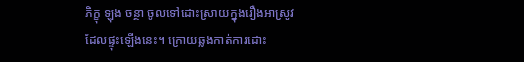ភិក្ខុ ឡុង ចន្ថា ចូលទៅដោះស្រាយក្នុងរឿងអាស្រូវដែលផ្ទុះឡើងនេះ។ ក្រោយឆ្លងកាត់ការដោះ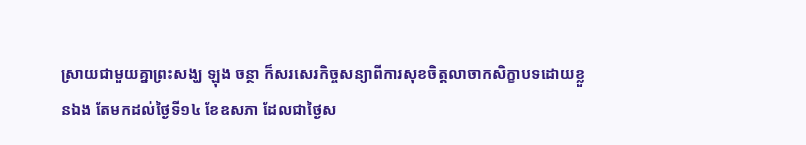ស្រាយជាមួយគ្នាព្រះសង្ឃ ឡុង ចន្ថា ក៏សរសេរកិច្ចសន្យាពីការសុខចិត្តលាចាកសិក្ខាបទដោយខ្លួនឯង តែមកដល់ថ្ងៃទី១៤ ខែឧសភា ដែលជាថ្ងៃស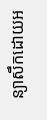ន្យាសឹកដោយអ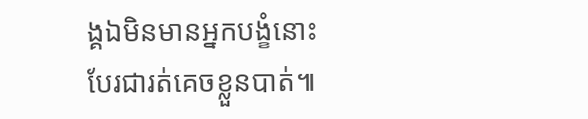ង្គឯមិនមានអ្នកបង្ខំនោះបែរជារត់គេចខ្លួនបាត់៕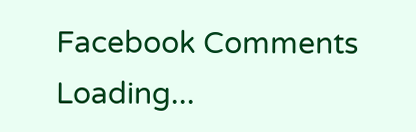Facebook Comments
Loading...